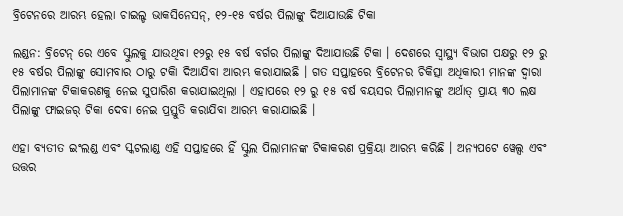ବ୍ରିଟେନରେ ଆରମ୍ଭ ହେଲା ଚାଇଲ୍ଡ ଭାକସିନେସନ୍, ୧୨-୧୫ ବର୍ଷର ପିଲାଙ୍କୁ ଦିଆଯାଉଛି ଟିକା

ଲଣ୍ଡନ: ବ୍ରିଟେନ୍ ରେ ଏବେ ସ୍କୁଲକୁ ଯାଉଥିବା ୧୨ରୁ ୧୫ ବର୍ଷ ବର୍ଗର ପିଲାଙ୍କୁ ଦିଆଯାଉଛି ଟିକା । ଦେଶରେ ସ୍ୱାସ୍ଥ୍ୟ ବିଭାଗ ପକ୍ଷରୁ ୧୨ ରୁ ୧୫ ବର୍ଷର ପିଲାଙ୍କୁ ସୋମବାର ଠାରୁ ଟକିା ଦିଆଯିବା ଆରମ୍ଭ କରାଯାଇଛି । ଗତ ସପ୍ତାହରେ ବ୍ରିଟେନର ଚିକିତ୍ସା ଅଧିକାରୀ ମାନଙ୍କ ଦ୍ୱାରା ପିଲାମାନଙ୍କ ଟିକାକରଣକୁ ନେଇ ସୁପାରିଶ କରାଯାଇଥିଲା । ଏହାପରେ ୧୨ ରୁ ୧୫ ବର୍ଷ ବୟସର ପିଲାମାନଙ୍କୁ ଅର୍ଥାତ୍ ପ୍ରାୟ ୩୦ ଲକ୍ଷ ପିଲାଙ୍କୁ ଫାଇଜର୍ ଟିକା ଦେବା ନେଇ ପ୍ରସ୍ତୁତି କରାଯିବା ଆରମ୍ଭ କରାଯାଇଛି ।

ଏହା ବ୍ୟତୀତ ଇଂଲଣ୍ଡ ଏବଂ ସ୍କଟଲାଣ୍ଡ ଏହି ସପ୍ତାହରେ ହିଁ ସ୍କୁଲ ପିଲାମାନଙ୍କ ଟିକାକରଣ ପ୍ରକ୍ରିୟା ଆରମ୍ଭ କରିଛି । ଅନ୍ୟପଟେ ୱେଲ୍ସ ଏବଂ ଉତ୍ତର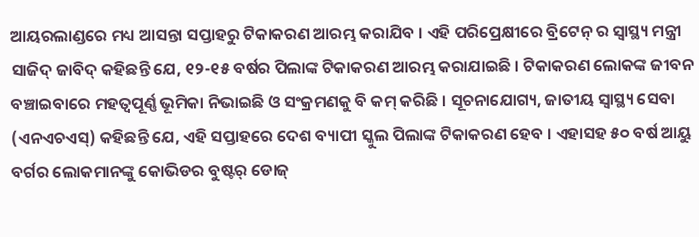ଆୟରଲାଣ୍ଡରେ ମଧ୍ୟ ଆସନ୍ତା ସପ୍ତାହରୁ ଟିକାକରଣ ଆରମ୍ଭ କରାଯିବ । ଏହି ପରିପ୍ରେକ୍ଷୀରେ ବ୍ରିଟେନ୍ ର ସ୍ୱାସ୍ଥ୍ୟ ମନ୍ତ୍ରୀ ସାଜିଦ୍ ଜାବିଦ୍ କହିଛନ୍ତି ଯେ, ୧୨-୧୫ ବର୍ଷର ପିଲାଙ୍କ ଟିକାକରଣ ଆରମ୍ଭ କରାଯାଇଛି । ଟିକାକରଣ ଲୋକଙ୍କ ଜୀବନ ବଞ୍ଚାଇବାରେ ମହତ୍ୱପୂର୍ଣ୍ଣ ଭୂମିକା ନିଭାଇଛି ଓ ସଂକ୍ରମଣକୁ ବି କମ୍ କରିଛି । ସୂଚନାଯୋଗ୍ୟ, ଜାତୀୟ ସ୍ୱାସ୍ଥ୍ୟ ସେବା (ଏନଏଚଏସ୍) କହିଛନ୍ତି ଯେ, ଏହି ସପ୍ତାହରେ ଦେଶ ବ୍ୟାପୀ ସ୍କୁଲ ପିଲାଙ୍କ ଟିକାକରଣ ହେବ । ଏହାସହ ୫୦ ବର୍ଷ ଆୟୁ ବର୍ଗର ଲୋକମାନଙ୍କୁ କୋଭିଡର ବୁଷ୍ଟର୍ ଡୋଜ୍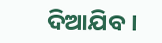ଦିଆଯିବ ।